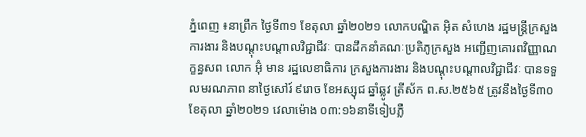ភ្នំពេញ ៖នាព្រឹក ថ្ងៃទី៣១ ខែតុលា ឆ្នាំ២០២១ លោកបណ្ឌិត អុិត សំហេង រដ្ឋមន្ត្រីក្រសួងការងារ និងបណ្តុះបណ្តាលវិជ្ជាជីវៈ បានដឹកនាំគណៈប្រតិភូក្រសួង អញ្ជើញគោរពវិញ្ញាណក្ខន្ធសព លោក អ៊ុំ មាន រដ្ឋលេខាធិការ ក្រសួងការងារ និងបណ្តុះបណ្តាលវិជ្ជាជីវៈ បានទទួលមរណភាព នាថ្ងៃសៅរ៍ ៩រោច ខែអស្សុជ ឆ្នាំឆ្លូវ ត្រីស័ក ព.ស.២៥៦៥ ត្រូវនឹងថ្ងៃទី៣០ ខែតុលា ឆ្នាំ២០២១ វេលាម៉ោង ០៣:១៦នាទីទៀបភ្លឺ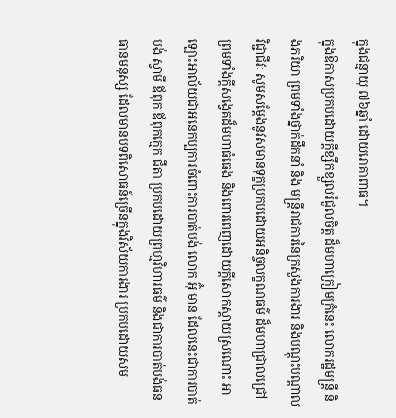ក្នុងជន្មាយុ ៧៦ឆ្នាំ ដោយរោគាពាធ។
ក្នុងឱកាសប្រកបដោយក្តីខ្សឹកខ្សួលរំជួលចិត្ត ដ៏មហាក្រៀមក្រំនេះ លោករដ្ឋមន្ត្រី និងភរិយា ព្រមទាំងថ្នាក់ដឹកនាំ និង មន្រ្តីរាជការនៃក្រសួងការងារ និងបណ្តុះបណ្តាលវិជ្ជាជីវៈ សូមសម្តែងនូវសមានទុក្ខប្រកបដោយអនិច្ចលក្ខណធម៌ ដ៏មហាជ្រាលជ្រៅ ព្រមទាំងក្តីសង្វេគដ៏មហាធំធេង និងពោរពេញដោយក្តីសោកស្តាយស្រណោះ អាឡោះអាល័យជាអនេកប្បការចំពោះការបាត់បង់ លោក អ៊ុំ មាន ដែលនេះជាការបាត់បង់ ស្វាមី ឪពុក ឪពុកក្មេក ជីតា ប្រកបដោយព្រហ្មវិហារធម៌ និងជាការបាត់បង់ធនធានមនុស្ស ដែលមានបទពិសោធន៍ច្រើនក្នុងវិស័យការងារ ប្រកបដោយសម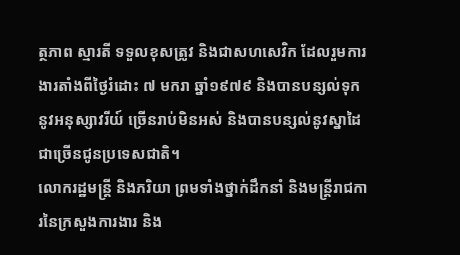ត្ថភាព ស្មារតី ទទួលខុសត្រូវ និងជាសហសេវិក ដែលរួមការងារតាំងពីថ្ងៃរំដោះ ៧ មករា ឆ្នាំ១៩៧៩ និងបានបន្សល់ទុកនូវអនុស្សាវរីយ៍ ច្រើនរាប់មិនអស់ និងបានបន្សល់នូវស្នាដៃជាច្រើនជូនប្រទេសជាតិ។
លោករដ្ឋមន្ត្រី និងភរិយា ព្រមទាំងថ្នាក់ដឹកនាំ និងមន្រ្តីរាជការនៃក្រសួងការងារ និង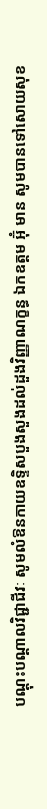បណ្តុះបណ្តាលវិជ្ជាជីវៈ សូមលំឱនកាយឧទិ្ទសបួងសួងដល់ដួងវិញ្ញាណក្ខន្ធ ឯកឧត្តម អ៊ុំ មាន សូមបានទៅសោយសុខ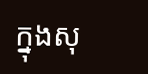ក្នុងសុ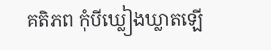គតិភព កុំបីឃ្លៀងឃ្លាតឡើ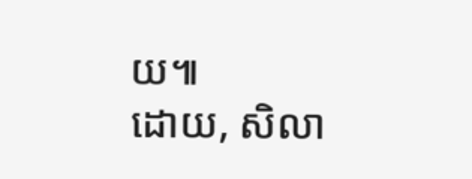យ៕
ដោយ, សិលា